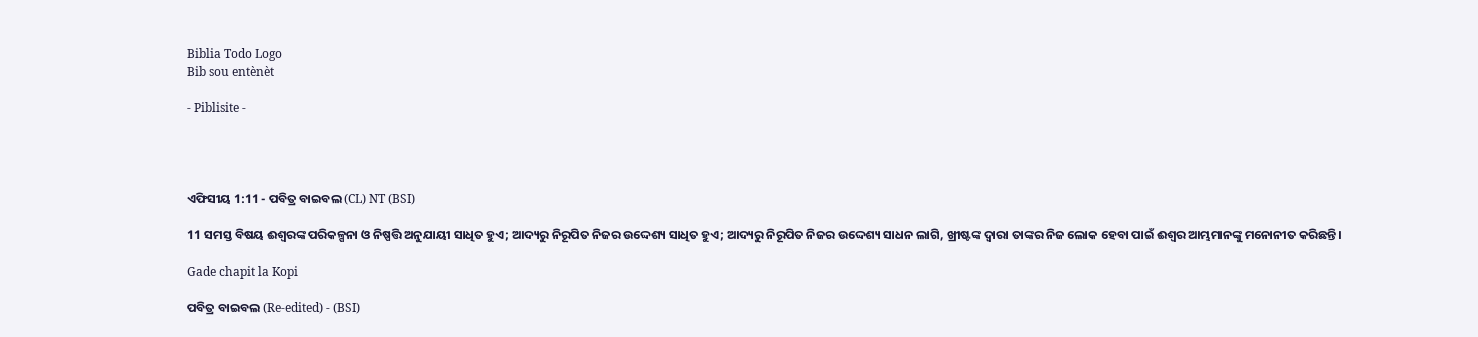Biblia Todo Logo
Bib sou entènèt

- Piblisite -




ଏଫିସୀୟ 1:11 - ପବିତ୍ର ବାଇବଲ (CL) NT (BSI)

11 ସମସ୍ତ ବିଷୟ ଈଶ୍ୱରଙ୍କ ପରିକଳ୍ପନା ଓ ନିଷ୍ପତ୍ତି ଅନୁଯାୟୀ ସାଧିତ ହୁଏ; ଆଦ୍ୟରୁ ନିରୂପିତ ନିଜର ଉଦ୍ଦେଶ୍ୟ ସାଧିତ ହୁଏ; ଆଦ୍ୟରୁ ନିରୂପିତ ନିଜର ଉଦ୍ଦେଶ୍ୟ ସାଧନ ଲାଗି, ଖ୍ରୀଷ୍ଟଙ୍କ ଦ୍ୱାରା ତାଙ୍କର ନିଜ ଲୋକ ହେବା ପାଇଁ ଈଶ୍ୱର ଆମ୍ଭମାନଙ୍କୁ ମନୋନୀତ କରିଛନ୍ତି।

Gade chapit la Kopi

ପବିତ୍ର ବାଇବଲ (Re-edited) - (BSI)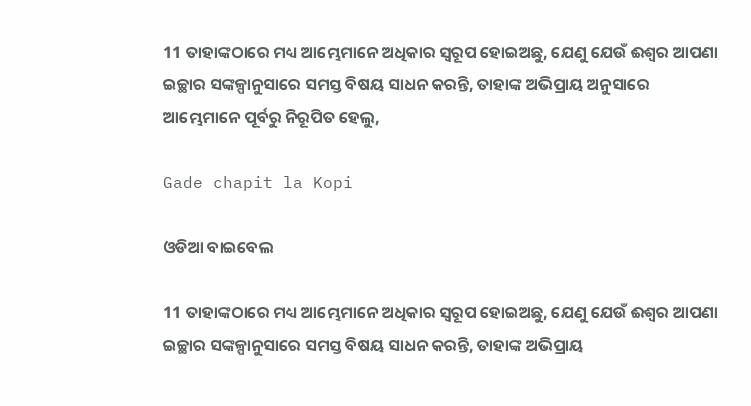11 ତାହାଙ୍କଠାରେ ମଧ୍ୟ ଆମ୍ଭେମାନେ ଅଧିକାର ସ୍ଵରୂପ ହୋଇଅଛୁ, ଯେଣୁ ଯେଉଁ ଈଶ୍ଵର ଆପଣା ଇଚ୍ଛାର ସଙ୍କଳ୍ପାନୁସାରେ ସମସ୍ତ ବିଷୟ ସାଧନ କରନ୍ତି, ତାହାଙ୍କ ଅଭିପ୍ରାୟ ଅନୁସାରେ ଆମ୍ଭେମାନେ ପୂର୍ବରୁ ନିରୂପିତ ହେଲୁ,

Gade chapit la Kopi

ଓଡିଆ ବାଇବେଲ

11 ତାହାଙ୍କଠାରେ ମଧ୍ୟ ଆମ୍ଭେମାନେ ଅଧିକାର ସ୍ୱରୂପ ହୋଇଅଛୁ, ଯେଣୁ ଯେଉଁ ଈଶ୍ୱର ଆପଣା ଇଚ୍ଛାର ସଙ୍କଳ୍ପାନୁସାରେ ସମସ୍ତ ବିଷୟ ସାଧନ କରନ୍ତି, ତାହାଙ୍କ ଅଭିପ୍ରାୟ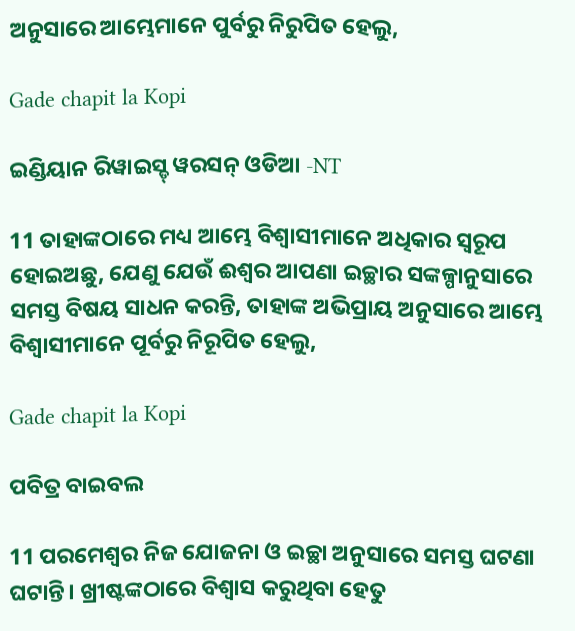ଅନୁସାରେ ଆମ୍ଭେମାନେ ପୁର୍ବରୁ ନିରୁପିତ ହେଲୁ,

Gade chapit la Kopi

ଇଣ୍ଡିୟାନ ରିୱାଇସ୍ଡ୍ ୱରସନ୍ ଓଡିଆ -NT

11 ତାହାଙ୍କଠାରେ ମଧ୍ୟ ଆମ୍ଭେ ବିଶ୍ୱାସୀମାନେ ଅଧିକାର ସ୍ୱରୂପ ହୋଇଅଛୁ, ଯେଣୁ ଯେଉଁ ଈଶ୍ବର ଆପଣା ଇଚ୍ଛାର ସଙ୍କଳ୍ପାନୁସାରେ ସମସ୍ତ ବିଷୟ ସାଧନ କରନ୍ତି, ତାହାଙ୍କ ଅଭିପ୍ରାୟ ଅନୁସାରେ ଆମ୍ଭେ ବିଶ୍ୱାସୀମାନେ ପୂର୍ବରୁ ନିରୂପିତ ହେଲୁ,

Gade chapit la Kopi

ପବିତ୍ର ବାଇବଲ

11 ପରମେଶ୍ୱର ନିଜ ଯୋଜନା ଓ ଇଚ୍ଛା ଅନୁସାରେ ସମସ୍ତ ଘଟଣା ଘଟାନ୍ତି। ଖ୍ରୀଷ୍ଟଙ୍କଠାରେ ବିଶ୍ୱାସ କରୁଥିବା ହେତୁ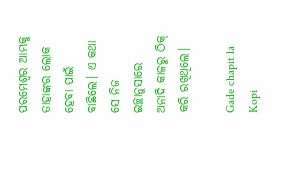ପରମେଶ୍ୱର ଆମ୍ଭକୁ ତାହାଙ୍କର ଲୋକ ହେବା ପାଇଁ ବାଛିଲେ। ଏ କଥା ସେ ନିଜ ଇଚ୍ଛାନୁସାରେ ଅନାଦି କାଳରୁ ଠିକ୍ କରି ରଖିଥିଲେ।

Gade chapit la Kopi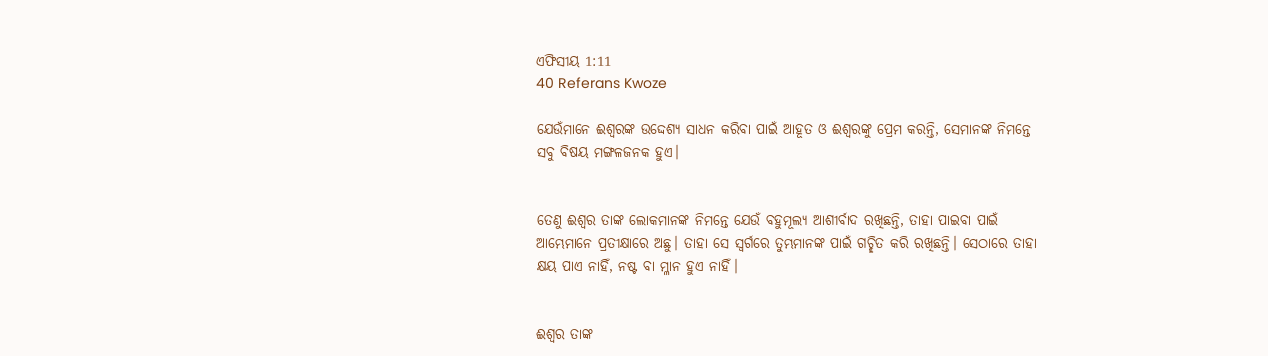ଏଫିସୀୟ 1:11
40 Referans Kwoze

ଯେଉଁମାନେ ଈଶ୍ୱରଙ୍କ ଉଦ୍ଦେଶ୍ୟ ସାଧନ କରିବା ପାଇଁ ଆହୂତ ଓ ଈଶ୍ୱରଙ୍କୁ ପ୍ରେମ କରନ୍ତି, ସେମାନଙ୍କ ନିମନ୍ତେ ସବୁ ବିଷୟ ମଙ୍ଗଳଜନକ ହୁଏ।


ତେଣୁ ଈଶ୍ୱର ତାଙ୍କ ଲୋକମାନଙ୍କ ନିମନ୍ତେ ଯେଉଁ ବହୁମୂଲ୍ୟ ଆଶୀର୍ବାଦ ରଖିଛନ୍ତି, ତାହା ପାଇବା ପାଇଁ ଆମ୍ଭେମାନେ ପ୍ରତୀକ୍ଷାରେ ଅଛୁ। ତାହା ସେ ସ୍ୱର୍ଗରେ ତୁମ୍ଭମାନଙ୍କ ପାଇଁ ଗଚ୍ଛିତ କରି ରଖିଛନ୍ତି। ସେଠାରେ ତାହା କ୍ଷୟ ପାଏ ନାହିଁ, ନଷ୍ଟ ବା ମ୍ଳାନ ହୁଏ ନାହିଁ।


ଈଶ୍ୱର ତାଙ୍କ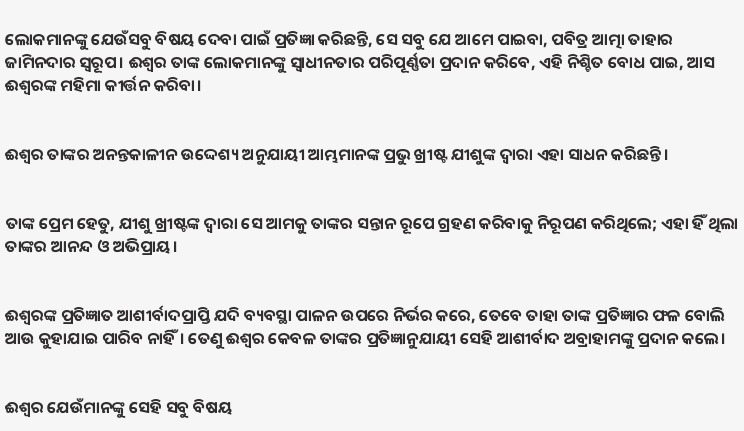ଲୋକମାନଙ୍କୁ ଯେଉଁସବୁ ବିଷୟ ଦେବା ପାଇଁ ପ୍ରତିଜ୍ଞା କରିଛନ୍ତି, ସେ ସବୁ ଯେ ଆମେ ପାଇବା, ପବିତ୍ର ଆତ୍ମା ତାହାର ଜାମିନଦାର ସ୍ୱରୂପ। ଈଶ୍ୱର ତାଙ୍କ ଲୋକମାନଙ୍କୁ ସ୍ୱାଧୀନତାର ପରିପୂର୍ଣ୍ଣତା ପ୍ରଦାନ କରିବେ, ଏହି ନିଶ୍ଚିତ ବୋଧ ପାଇ, ଆସ ଈଶ୍ୱରଙ୍କ ମହିମା କୀର୍ତ୍ତନ କରିବା।


ଈଶ୍ୱର ତାଙ୍କର ଅନନ୍ତକାଳୀନ ଉଦ୍ଦେଶ୍ୟ ଅନୁଯାୟୀ ଆମ୍ଭମାନଙ୍କ ପ୍ରଭୁ ଖ୍ରୀଷ୍ଟ ଯୀଶୁଙ୍କ ଦ୍ୱାରା ଏହା ସାଧନ କରିଛନ୍ତି।


ତାଙ୍କ ପ୍ରେମ ହେତୁ, ଯୀଶୁ ଖ୍ରୀଷ୍ଟଙ୍କ ଦ୍ୱାରା ସେ ଆମକୁ ତାଙ୍କର ସନ୍ତାନ ରୂପେ ଗ୍ରହଣ କରିବାକୁ ନିରୂପଣ କରିଥିଲେ; ଏହା ହିଁ ଥିଲା ତାଙ୍କର ଆନନ୍ଦ ଓ ଅଭିପ୍ରାୟ।


ଈଶ୍ୱରଙ୍କ ପ୍ରତିଜ୍ଞାତ ଆଶୀର୍ବାଦପ୍ରାପ୍ତି ଯଦି ବ୍ୟବସ୍ଥା ପାଳନ ଉପରେ ନିର୍ଭର କରେ, ତେବେ ତାହା ତାଙ୍କ ପ୍ରତିଜ୍ଞାର ଫଳ ବୋଲି ଆଉ କୁହାଯାଇ ପାରିବ ନାହିଁ। ତେଣୁ ଈଶ୍ୱର କେବଳ ତାଙ୍କର ପ୍ରତିଜ୍ଞାନୁଯାୟୀ ସେହି ଆଶୀର୍ବାଦ ଅବ୍ରାହାମଙ୍କୁ ପ୍ରଦାନ କଲେ।


ଈଶ୍ୱର ଯେଉଁମାନଙ୍କୁ ସେହି ସବୁ ବିଷୟ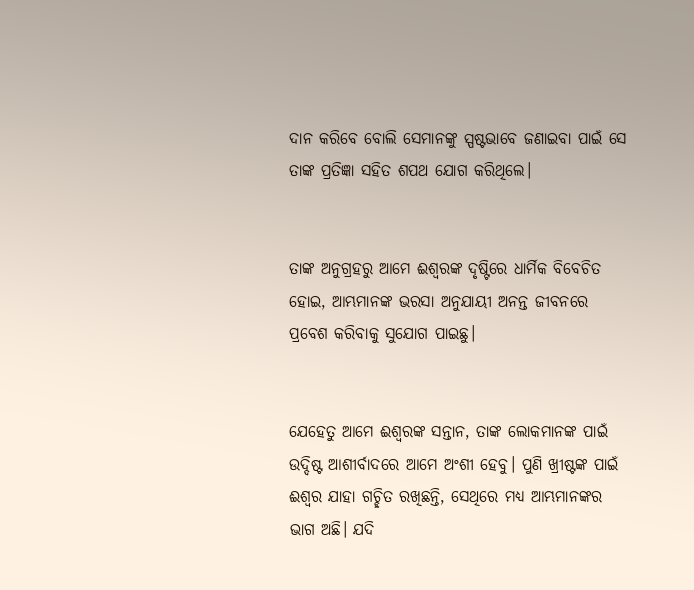ଦାନ କରିବେ ବୋଲି ସେମାନଙ୍କୁ ସ୍ପଷ୍ଟଭାବେ ଜଣାଇବା ପାଇଁ ସେ ତାଙ୍କ ପ୍ରତିଜ୍ଞା ସହିତ ଶପଥ ଯୋଗ କରିଥିଲେ।


ତାଙ୍କ ଅନୁଗ୍ରହରୁ ଆମେ ଈଶ୍ୱରଙ୍କ ଦୃଷ୍ଟିରେ ଧାର୍ମିକ ବିବେଚିତ ହୋଇ, ଆମ୍ଭମାନଙ୍କ ଭରସା ଅନୁଯାୟୀ ଅନନ୍ତ ଜୀବନରେ ପ୍ରବେଶ କରିବାକୁ ସୁଯୋଗ ପାଇଛୁ।


ଯେହେତୁ ଆମେ ଈଶ୍ୱରଙ୍କ ସନ୍ତାନ, ତାଙ୍କ ଲୋକମାନଙ୍କ ପାଇଁ ଉଦ୍ଦିଷ୍ଟ ଆଶୀର୍ବାଦରେ ଆମେ ଅଂଶୀ ହେବୁ। ପୁଣି ଖ୍ରୀଷ୍ଟଙ୍କ ପାଇଁ ଈଶ୍ୱର ଯାହା ଗଚ୍ଛିତ ରଖିଛନ୍ତି, ସେଥିରେ ମଧ୍ୟ ଆମ୍ଭମାନଙ୍କର ଭାଗ ଅଛି। ଯଦି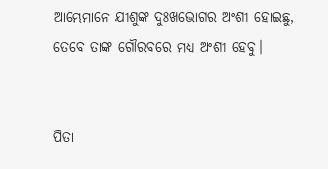ଆମ୍ଭେମାନେ ଯୀଶୁଙ୍କ ଦୁଃଖଭୋଗର ଅଂଶୀ ହୋଇଛୁ, ତେବେ ତାଙ୍କ ଗୌରବରେ ମଧ୍ୟ ଅଂଶୀ ହେବୁ।


ପିତା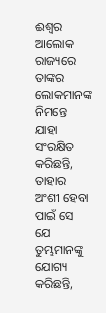ଈଶ୍ୱର ଆଲୋକ ରାଜ୍ୟରେ ତାଙ୍କର ଲୋକମାନଙ୍କ ନିମନ୍ତେ ଯାହା ସଂରକ୍ଷିତ କରିଛନ୍ତି, ତାହାର ଅଂଶୀ ହେବା ପାଇଁ ସେ ଯେ ତୁମ୍ଭମାନଙ୍କୁ ଯୋଗ୍ୟ କରିଛନ୍ତି,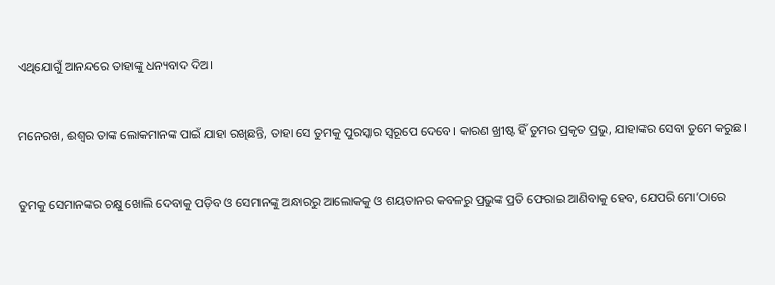ଏଥିଯୋଗୁଁ ଆନନ୍ଦରେ ତାହାଙ୍କୁ ଧନ୍ୟବାଦ ଦିଅ।


ମନେରଖ, ଈଶ୍ୱର ତାଙ୍କ ଲୋକମାନଙ୍କ ପାଇଁ ଯାହା ରଖିଛନ୍ତି, ତାହା ସେ ତୁମକୁ ପୁରସ୍କାର ସ୍ୱରୂପେ ଦେବେ। କାରଣ ଖ୍ରୀଷ୍ଟ ହିଁ ତୁମର ପ୍ରକୃତ ପ୍ରଭୁ, ଯାହାଙ୍କର ସେବା ତୁମେ କରୁଛ।


ତୁମକୁ ସେମାନଙ୍କର ଚକ୍ଷୁ ଖୋଲି ଦେବାକୁ ପଡ଼ିବ ଓ ସେମାନଙ୍କୁ ଅନ୍ଧାରରୁ ଆଲୋକକୁ ଓ ଶୟତାନର କବଳରୁ ପ୍ରଭୁଙ୍କ ପ୍ରତି ଫେରାଇ ଆଣିବାକୁ ହେବ, ଯେପରି ମୋ’ଠାରେ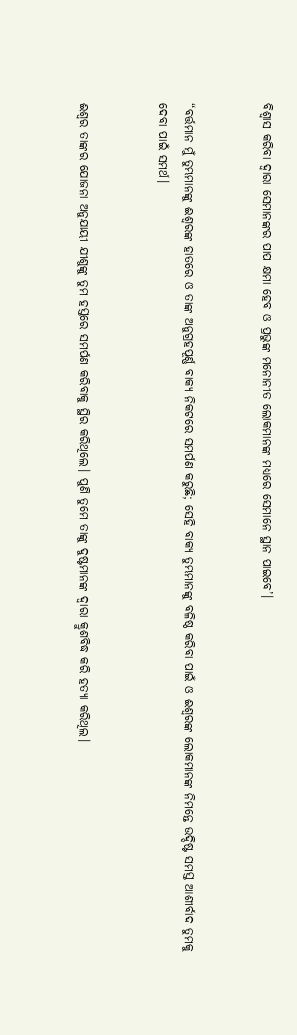ବିଶ୍ୱାସ କରିବା ଦ୍ୱାରା ସେମାନଙ୍କର ପାପ କ୍ଷମା ହେବ ଓ ପ୍ରଭୁଙ୍କ ମନୋନୀତ ଲୋକମାନଙ୍କ ମଧ୍ୟରେ ସେମାନେ ସ୍ଥାନ ପାଇବେ’।


“ବର୍ତ୍ତମାନ ମୁଁ ତୁମ୍ଭମାନଙ୍କୁ ଈଶ୍ୱରଙ୍କ ହାତରେ ଓ ତାଙ୍କ ଅନୁଗ୍ରହପୂର୍ଣ୍ଣ ବାକ୍ୟ ନିକଟରେ ସମର୍ପଣ କରୁଛି; ସେହି ବାକ୍ୟ ତୁମ୍ଭମାନଙ୍କୁ ବଳିଷ୍ଠ କରିବା ପାଇଁ ଓ ଈଶ୍ୱରଙ୍କ ଲୋକମାନଙ୍କ ନିମନ୍ତେ ଉଦ୍ଦିଷ୍ଟ ସମସ୍ତ ଆଶୀର୍ବାଦ ତୁମକୁ ଦେବା ପାଇଁ ସମର୍ଥ।


ଈଶ୍ୱର ତାଙ୍କର ଯୋଜନା ଅନୁଯାୟୀ ଯୀଶୁଙ୍କୁ ତୁମ ହସ୍ତରେ ସମର୍ପଣ କରିବାକୁ ସ୍ଥିର କରିଥିଲେ। ପୁଣି ତୁମେ ତାଙ୍କୁ ଦୁଷ୍ଟମାନଙ୍କ ଦ୍ୱାରା କ୍ରୁଶବିଦ୍ଧ କରି ହତ୍ୟା କରିଥିଲ।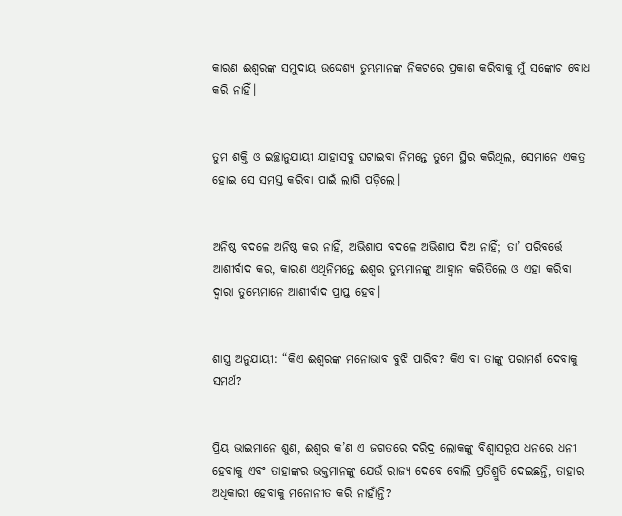କାରଣ ଈଶ୍ୱରଙ୍କ ସମୁଦାୟ ଉଦ୍ଦେଶ୍ୟ ତୁମ୍ଭମାନଙ୍କ ନିକଟରେ ପ୍ରକାଶ କରିବାକୁ ମୁଁ ସଙ୍କୋଚ ବୋଧ କରି ନାହିଁ।


ତୁମ ଶକ୍ତି ଓ ଇଚ୍ଛାନୁଯାୟୀ ଯାହାସବୁ ଘଟାଇବା ନିମନ୍ତେ ତୁମେ ସ୍ଥିର କରିଥିଲ, ସେମାନେ ଏକତ୍ର ହୋଇ ସେ ସମସ୍ତ କରିବା ପାଇଁ ଲାଗି ପଡ଼ିଲେ।


ଅନିଷ୍ଠ ବଦଳେ ଅନିଷ୍ଠ କର ନାହିଁ, ଅଭିଶାପ ବଦଳେ ଅଭିଶାପ ଦିଅ ନାହିଁ; ତା’ ପରିବର୍ତ୍ତେ ଆଶୀର୍ବାଦ କର, କାରଣ ଏଥିନିମନ୍ତେ ଈଶ୍ୱର ତୁମ୍ଭମାନଙ୍କୁ ଆହ୍ୱାନ କରିତିଲେ ଓ ଏହା କରିବା ଦ୍ୱାରା ତୁମ୍ଭେମାନେ ଆଶୀର୍ବାଦ ପ୍ରାପ୍ତ ହେବ।


ଶାସ୍ତ୍ର ଅନୁଯାୟୀ: “କିଏ ଈଶ୍ୱରଙ୍କ ମନୋଭାବ ବୁଝି ପାରିବ? କିଏ ବା ତାଙ୍କୁ ପରାମର୍ଶ ଦେବାକୁ ସମର୍ଥ?


ପ୍ରିୟ ଭାଇମାନେ ଶୁଣ, ଈଶ୍ୱର କ’ଣ ଏ ଜଗତରେ ଦରିଦ୍ର ଲୋକଙ୍କୁ ବିଶ୍ୱାସରୂପ ଧନରେ ଧନୀ ହେବାକୁ ଏବଂ ତାହାଙ୍କର ଭକ୍ତମାନଙ୍କୁ ଯେଉଁ ରାଜ୍ୟ ଦେବେ ବୋଲି ପ୍ରତିଶ୍ରୁତି ଦେଇଛନ୍ତି, ତାହାର ଅଧିକାରୀ ହେବାକୁ ମନୋନୀତ କରି ନାହାଁନ୍ତି?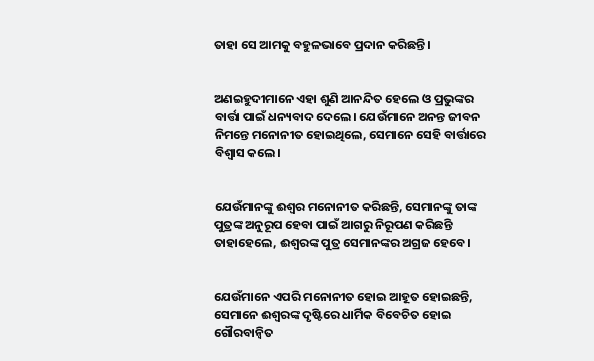ତାହା ସେ ଆମକୁ ବହୁଳଭାବେ ପ୍ରଦାନ କରିଛନ୍ତି।


ଅଣଇହୁଦୀମାନେ ଏହା ଶୁଣି ଆନନ୍ଦିତ ହେଲେ ଓ ପ୍ରଭୁଙ୍କର ବାର୍ତ୍ତା ପାଇଁ ଧନ୍ୟବାଦ ଦେଲେ। ଯେଉଁମାନେ ଅନନ୍ତ ଜୀବନ ନିମନ୍ତେ ମନୋନୀତ ହୋଇଥିଲେ, ସେମାନେ ସେହି ବାର୍ତ୍ତାରେ ବିଶ୍ୱାସ କଲେ।


ଯେଉଁମାନଙ୍କୁ ଈଶ୍ୱର ମନୋନୀତ କରିଛନ୍ତି, ସେମାନଙ୍କୁ ତାଙ୍କ ପୁତ୍ରଙ୍କ ଅନୁରୂପ ହେବା ପାଇଁ ଆଗରୁ ନିରୂପଣ କରିଛନ୍ତି ତାହାହେଲେ, ଈଶ୍ୱରଙ୍କ ପୁତ୍ର ସେମାନଙ୍କର ଅଗ୍ରଜ ହେବେ।


ଯେଉଁମାନେ ଏପରି ମନୋନୀତ ହୋଇ ଆହୂତ ହୋଇଛନ୍ତି, ସେମାନେ ଈଶ୍ୱରଙ୍କ ଦୃଷ୍ଟିରେ ଧାର୍ମିକ ବିବେଚିତ ହୋଇ ଗୌରବାନ୍ୱିତ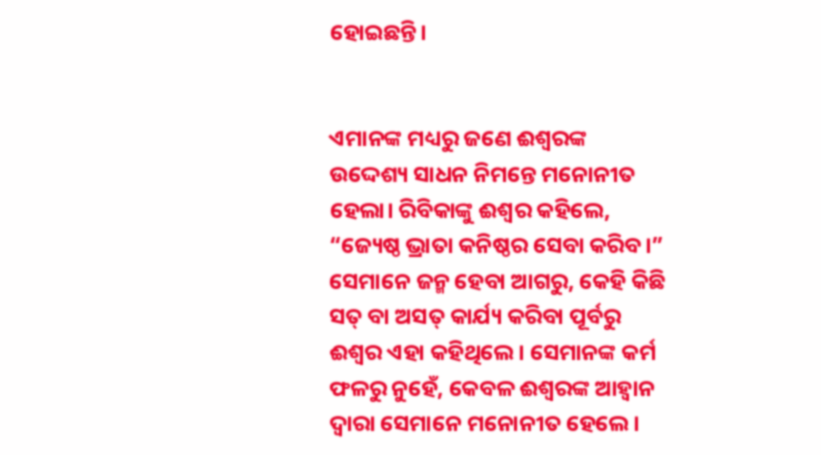ହୋଇଛନ୍ତି।


ଏମାନଙ୍କ ମଧ୍ୟରୁ ଜଣେ ଈଶ୍ୱରଙ୍କ ଉଦ୍ଦେଶ୍ୟ ସାଧନ ନିମନ୍ତେ ମନୋନୀତ ହେଲା। ରିବିକାଙ୍କୁ ଈଶ୍ୱର କହିଲେ, “ଜ୍ୟେଷ୍ଠ ଭ୍ରାତା କନିଷ୍ଠର ସେବା କରିବ।” ସେମାନେ ଜନ୍ମ ହେବା ଆଗରୁ, କେହି କିଛି ସତ୍ ବା ଅସତ୍ କାର୍ଯ୍ୟ କରିବା ପୂର୍ବରୁ ଈଶ୍ୱର ଏହା କହିଥିଲେ। ସେମାନଙ୍କ କର୍ମ ଫଳରୁ ନୁହେଁ, କେବଳ ଈଶ୍ୱରଙ୍କ ଆହ୍ୱାନ ଦ୍ୱାରା ସେମାନେ ମନୋନୀତ ହେଲେ।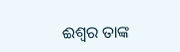ଈଶ୍ୱର ତାଙ୍କ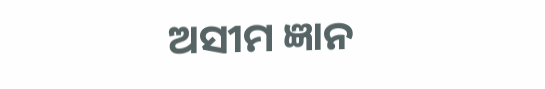ଅସୀମ ଜ୍ଞାନ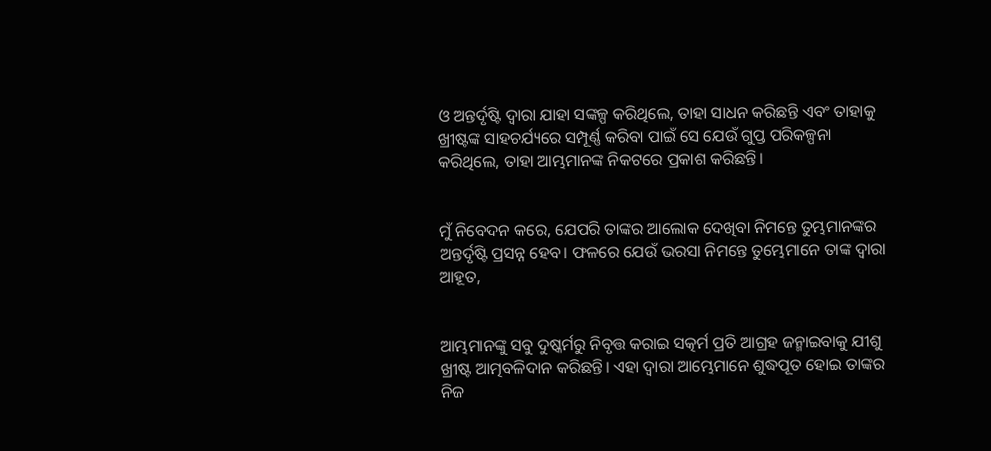ଓ ଅନ୍ତର୍ଦୃଷ୍ଟି ଦ୍ୱାରା ଯାହା ସଙ୍କଳ୍ପ କରିଥିଲେ, ତାହା ସାଧନ କରିଛନ୍ତି ଏବଂ ତାହାକୁ ଖ୍ରୀଷ୍ଟଙ୍କ ସାହଚର୍ଯ୍ୟରେ ସମ୍ପୂର୍ଣ୍ଣ କରିବା ପାଇଁ ସେ ଯେଉଁ ଗୁପ୍ତ ପରିକଳ୍ପନା କରିଥିଲେ, ତାହା ଆମ୍ଭମାନଙ୍କ ନିକଟରେ ପ୍ରକାଶ କରିଛନ୍ତି।


ମୁଁ ନିବେଦନ କରେ, ଯେପରି ତାଙ୍କର ଆଲୋକ ଦେଖିବା ନିମନ୍ତେ ତୁମ୍ଭମାନଙ୍କର ଅନ୍ତର୍ଦୃଷ୍ଟି ପ୍ରସନ୍ନ ହେବ। ଫଳରେ ଯେଉଁ ଭରସା ନିମନ୍ତେ ତୁମ୍ଭେମାନେ ତାଙ୍କ ଦ୍ୱାରା ଆହୂତ,


ଆମ୍ଭମାନଙ୍କୁ ସବୁ ଦୁଷ୍କର୍ମରୁ ନିବୃତ୍ତ କରାଇ ସତ୍କର୍ମ ପ୍ରତି ଆଗ୍ରହ ଜନ୍ମାଇବାକୁ ଯୀଶୁ ଖ୍ରୀଷ୍ଟ ଆତ୍ମବଳିଦାନ କରିଛନ୍ତି। ଏହା ଦ୍ୱାରା ଆମ୍ଭେମାନେ ଶୁଦ୍ଧପୂତ ହୋଇ ତାଙ୍କର ନିଜ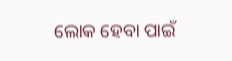ଲୋକ ହେବା ପାଇଁ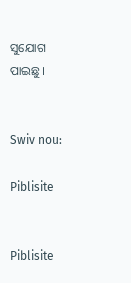ସୁଯୋଗ ପାଇଛୁ।


Swiv nou:

Piblisite


Piblisite